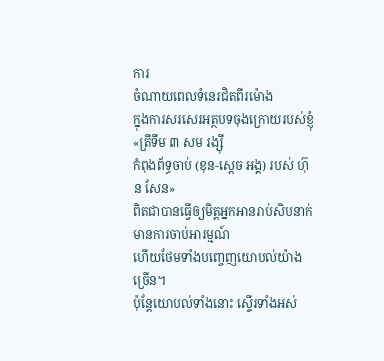ការ
ចំណាយពេលទំនេរជិតពីរម៉ោង
ក្នុងការសរសេរអត្ថបទចុងក្រោយរបស់ខ្ញុំ «ត្រីទឹម ៣ សម រង្ស៊ី
កំពុងព័ទ្ធចាប់ (ខុន-ស្តេច អង្គ) របស់ ហ៊ុន សែន»
ពិតជាបានធ្វើឲ្យមិត្តអ្នកអានរាប់សិបនាក់មានការចាប់អារម្មណ៍
ហើយថែមទាំងបញ្ចេញយោបល់យ៉ាងច្រើន។
ប៉ុន្តែយោបល់ទាំងនោះ ស្ទើរទាំងអស់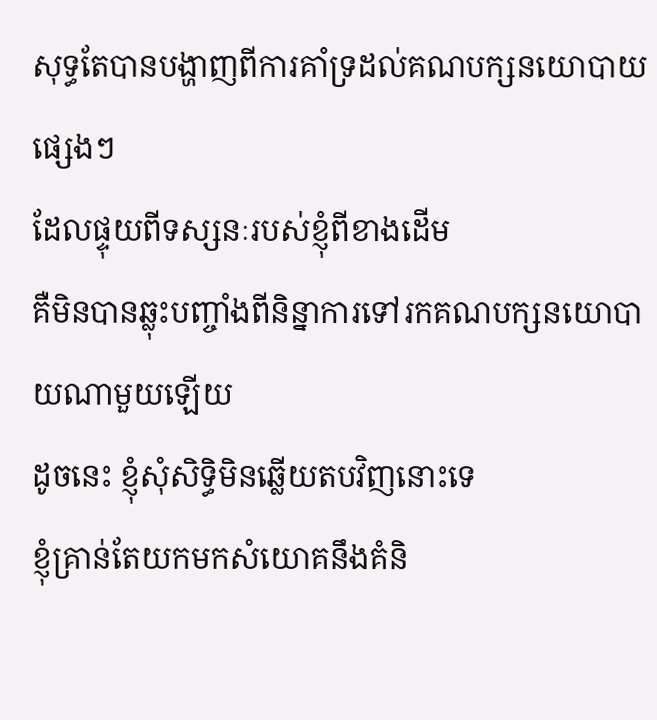សុទ្ធតែបានបង្ហាញពីការគាំទ្រដល់គណបក្សនយោបាយផ្សេងៗ
ដែលផ្ទុយពីទស្សនៈរបស់ខ្ញុំពីខាងដើម
គឺមិនបានឆ្លុះបញ្ចាំងពីនិន្នាការទៅរកគណបក្សនយោបាយណាមួយឡើយ
ដូចនេះ ខ្ញុំសុំសិទ្ធិមិនឆ្លើយតបវិញនោះទេ
ខ្ញុំគ្រាន់តែយកមកសំយោគនឹងគំនិ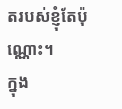តរបស់ខ្ញុំតែប៉ុណ្ណោះ។
ក្នុង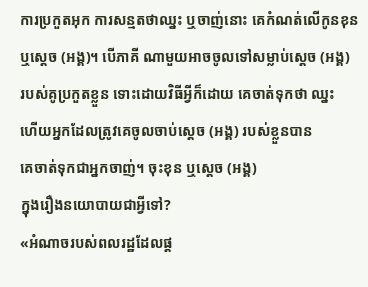ការប្រកួតអុក ការសន្មតថាឈ្នះ ឬចាញ់នោះ គេកំណត់លើកូនខុន
ឬស្តេច (អង្គ)។ បើភាគី ណាមួយអាចចូលទៅសម្លាប់ស្តេច (អង្គ)
របស់គូប្រកួតខ្លួន ទោះដោយវិធីអ្វីក៏ដោយ គេចាត់ទុកថា ឈ្នះ
ហើយអ្នកដែលត្រូវគេចូលចាប់ស្តេច (អង្គ) របស់ខ្លួនបាន
គេចាត់ទុកជាអ្នកចាញ់។ ចុះខុន ឬស្តេច (អង្គ)
ក្នុងរឿងនយោបាយជាអ្វីទៅ?
«អំណាចរបស់ពលរដ្ឋដែលផ្ត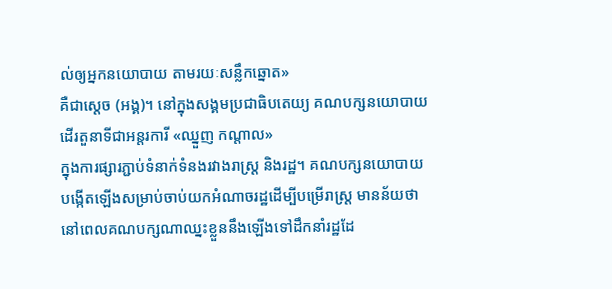ល់ឲ្យអ្នកនយោបាយ តាមរយៈសន្លឹកឆ្នោត»
គឺជាស្តេច (អង្គ)។ នៅក្នុងសង្គមប្រជាធិបតេយ្យ គណបក្សនយោបាយ
ដើរតួនាទីជាអន្តរការី «ឈ្នួញ កណ្តាល»
ក្នុងការផ្សារភ្ជាប់ទំនាក់ទំនងរវាងរាស្រ្ត និងរដ្ឋ។ គណបក្សនយោបាយ
បង្កើតឡើងសម្រាប់ចាប់យកអំណាចរដ្ឋដើម្បីបម្រើរាស្ត្រ មានន័យថា
នៅពេលគណបក្សណាឈ្នះខ្លួននឹងឡើងទៅដឹកនាំរដ្ឋដែ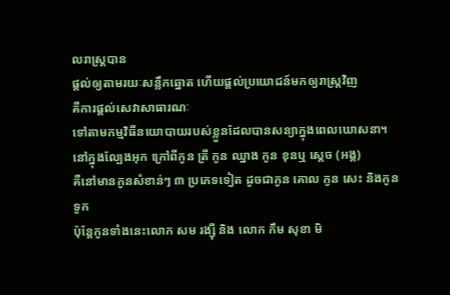លរាស្រ្តបាន
ផ្តល់ឲ្យតាមរយៈសន្លឹកឆ្នោត ហើយផ្តល់ប្រយោជន៍មកឲ្យរាស្ត្រវិញ
គឺការផ្តល់សេវាសាធារណៈ
ទៅតាមកម្មវិធីនយោបាយរបស់ខ្លួនដែលបានសន្យាក្នុងពេលឃោសនា។
នៅក្នុងល្បែងអុក ក្រៅពីកូន ត្រី កូន ឈ្នាង កូន ខុនឬ ស្តេច (អង្គ)
គឺនៅមានកូនសំខាន់ៗ ៣ ប្រភេទទៀត ដូចជាកូន គោល កូន សេះ និងកូន ទូក
ប៉ុន្តែកូនទាំងនេះលោក សម រង្ស៊ី និង លោក កឹម សុខា មិ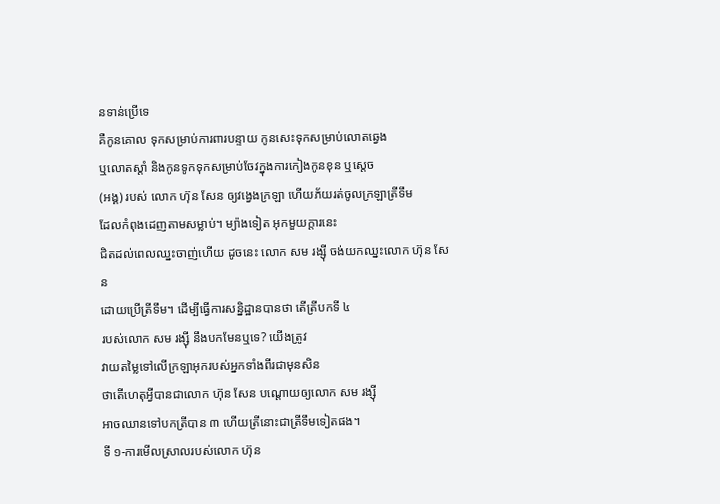នទាន់ប្រើទេ
គឺកូនគោល ទុកសម្រាប់ការពារបន្ទាយ កូនសេះទុកសម្រាប់លោតឆ្វេង
ឬលោតស្តាំ និងកូនទូកទុកសម្រាប់ចែវក្នុងការកៀងកូនខុន ឬស្តេច
(អង្គ) របស់ លោក ហ៊ុន សែន ឲ្យវង្វេងក្រឡា ហើយភ័យរត់ចូលក្រឡាត្រីទឹម
ដែលកំពុងដេញតាមសម្លាប់។ ម្យ៉ាងទៀត អុកមួយក្តារនេះ
ជិតដល់ពេលឈ្នះចាញ់ហើយ ដូចនេះ លោក សម រង្ស៊ី ចង់យកឈ្នះលោក ហ៊ុន សែន
ដោយប្រើត្រីទឹម។ ដើម្បីធ្វើការសន្និដ្ឋានបានថា តើត្រីបកទី ៤
របស់លោក សម រង្ស៊ី នឹងបកមែនឬទេ? យើងត្រូវ
វាយតម្លៃទៅលើក្រឡាអុករបស់អ្នកទាំងពីរជាមុនសិន
ថាតើហេតុអ្វីបានជាលោក ហ៊ុន សែន បណ្តោយឲ្យលោក សម រង្ស៊ី
អាចឈានទៅបកត្រីបាន ៣ ហើយត្រីនោះជាត្រីទឹមទៀតផង។
ទី ១-ការមើលស្រាលរបស់លោក ហ៊ុន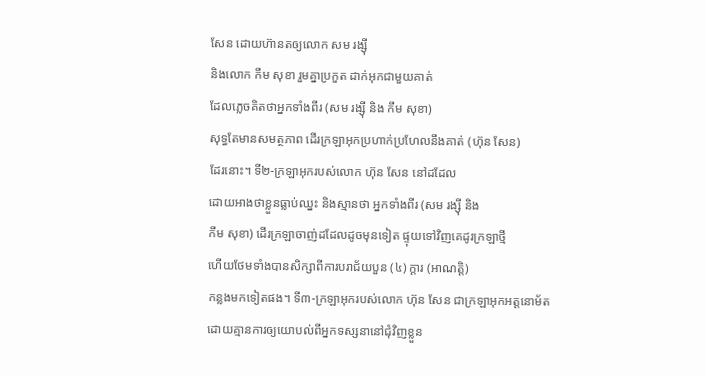សែន ដោយហ៊ានតឲ្យលោក សម រង្ស៊ី
និងលោក កឹម សុខា រួមគ្នាប្រកួត ដាក់អុកជាមួយគាត់
ដែលភ្លេចគិតថាអ្នកទាំងពីរ (សម រង្ស៊ី និង កឹម សុខា)
សុទ្ធតែមានសមត្ថភាព ដើរក្រឡាអុកប្រហាក់ប្រហែលនឹងគាត់ (ហ៊ុន សែន)
ដែរនោះ។ ទី២-ក្រឡាអុករបស់លោក ហ៊ុន សែន នៅដដែល
ដោយអាងថាខ្លួនធ្លាប់ឈ្នះ និងស្មានថា អ្នកទាំងពីរ (សម រង្ស៊ី និង
កឹម សុខា) ដើរក្រឡាចាញ់ដដែលដូចមុនទៀត ផ្ទុយទៅវិញគេដូរក្រឡាថ្មី
ហើយថែមទាំងបានសិក្សាពីការបរាជ័យបួន (៤) ក្តារ (អាណត្តិ)
កន្លងមកទៀតផង។ ទី៣-ក្រឡាអុករបស់លោក ហ៊ុន សែន ជាក្រឡាអុកអត្តនោម័ត
ដោយគ្មានការឲ្យយោបល់ពីអ្នកទស្សនានៅជុំវិញខ្លួន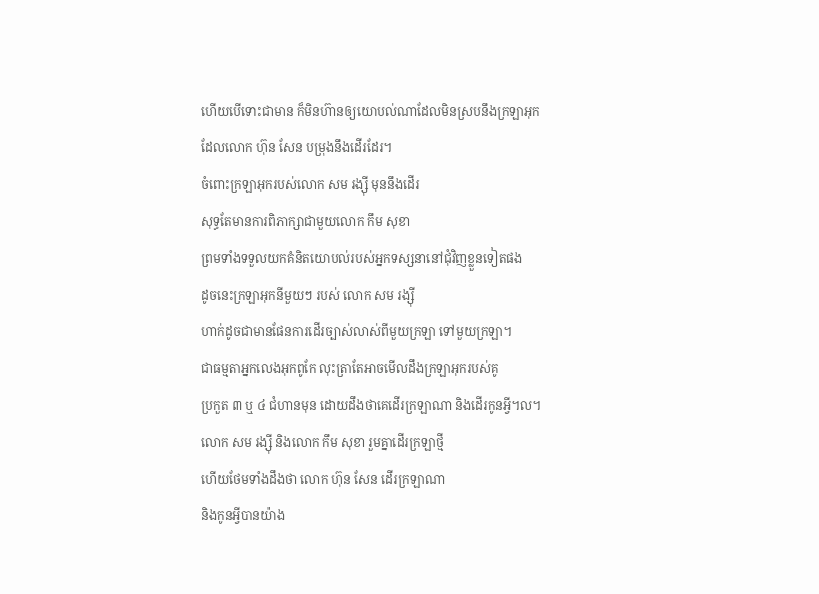ហើយបើទោះជាមាន ក៏មិនហ៊ានឲ្យយោបល់ណាដែលមិនស្របនឹងក្រឡាអុក
ដែលលោក ហ៊ុន សែន បម្រុងនឹងដើរដែរ។
ចំពោះក្រឡាអុករបស់លោក សម រង្ស៊ី មុននឹងដើរ
សុទ្ធតែមានការពិភាក្សាជាមួយលោក កឹម សុខា
ព្រមទាំងទទួលយកគំនិតយោបល់របស់អ្នកទស្សនានៅជុំវិញខ្លួនទៀតផង
ដូចនេះក្រឡាអុកនីមួយៗ របស់ លោក សម រង្ស៊ី
ហាក់ដូចជាមានផែនការដើរច្បាស់លាស់ពីមួយក្រឡា ទៅមួយក្រឡា។
ជាធម្មតាអ្នកលេងអុកពូកែ លុះត្រាតែអាចមើលដឹងក្រឡាអុករបស់គូ
ប្រកួត ៣ ឬ ៤ ជំហានមុន ដោយដឹងថាគេដើរក្រឡាណា និងដើរកូនអ្វី។ល។
លោក សម រង្ស៊ី និងលោក កឹម សុខា រួមគ្នាដើរក្រឡាថ្មី
ហើយថែមទាំងដឹងថា លោក ហ៊ុន សែន ដើរក្រឡាណា
និងកូនអ្វីបានយ៉ាង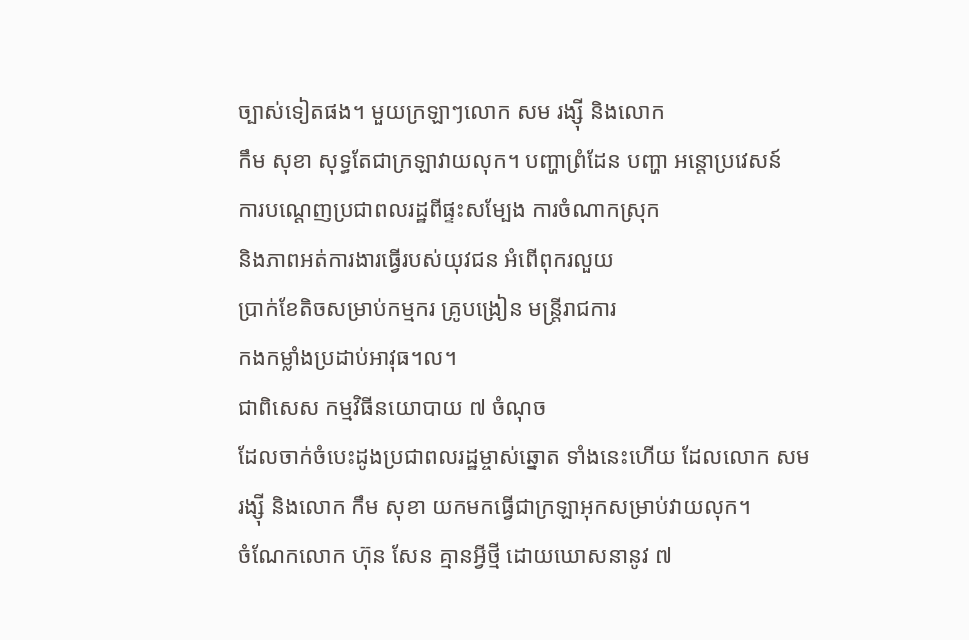ច្បាស់ទៀតផង។ មួយក្រឡាៗលោក សម រង្ស៊ី និងលោក
កឹម សុខា សុទ្ធតែជាក្រឡាវាយលុក។ បញ្ហាព្រំដែន បញ្ហា អន្តោប្រវេសន៍
ការបណ្តេញប្រជាពលរដ្ឋពីផ្ទះសម្បែង ការចំណាកស្រុក
និងភាពអត់ការងារធ្វើរបស់យុវជន អំពើពុករលួយ
ប្រាក់ខែតិចសម្រាប់កម្មករ គ្រូបង្រៀន មន្ត្រីរាជការ
កងកម្លាំងប្រដាប់អាវុធ។ល។
ជាពិសេស កម្មវិធីនយោបាយ ៧ ចំណុច
ដែលចាក់ចំបេះដូងប្រជាពលរដ្ឋម្ចាស់ឆ្នោត ទាំងនេះហើយ ដែលលោក សម
រង្ស៊ី និងលោក កឹម សុខា យកមកធ្វើជាក្រឡាអុកសម្រាប់វាយលុក។
ចំណែកលោក ហ៊ុន សែន គ្មានអ្វីថ្មី ដោយឃោសនានូវ ៧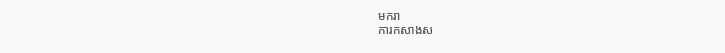មករា
ការកសាងស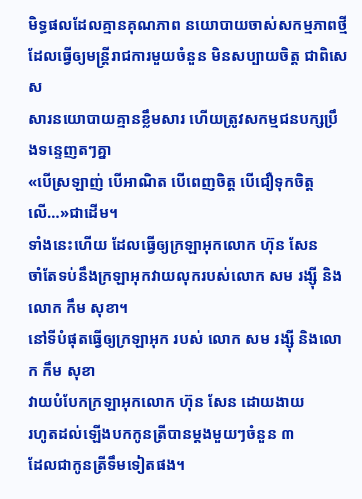មិទ្ធផលដែលគ្មានគុណភាព នយោបាយចាស់សកម្មភាពថ្មី
ដែលធ្វើឲ្យមន្ត្រីរាជការមួយចំនួន មិនសប្បាយចិត្ត ជាពិសេស
សារនយោបាយគ្មានខ្លឹមសារ ហើយត្រូវសកម្មជនបក្សប្រឹងទន្ទេញតៗគ្នា
«បើស្រឡាញ់ បើអាណិត បើពេញចិត្ត បើជឿទុកចិត្តលើ…»ជាដើម។
ទាំងនេះហើយ ដែលធ្វើឲ្យក្រឡាអុកលោក ហ៊ុន សែន
ចាំតែទប់នឹងក្រឡាអុកវាយលុករបស់លោក សម រង្ស៊ី និងលោក កឹម សុខា។
នៅទីបំផុតធ្វើឲ្យក្រឡាអុក របស់ លោក សម រង្ស៊ី និងលោក កឹម សុខា
វាយបំបែកក្រឡាអុកលោក ហ៊ុន សែន ដោយងាយ
រហូតដល់ឡើងបកកូនត្រីបានម្តងមួយៗចំនួន ៣
ដែលជាកូនត្រីទឹមទៀតផង។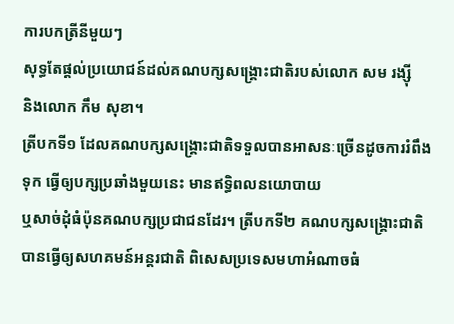ការបកត្រីនីមួយៗ
សុទ្ធតែផ្តល់ប្រយោជន៍ដល់គណបក្សសង្គ្រោះជាតិរបស់លោក សម រង្ស៊ី
និងលោក កឹម សុខា។
ត្រីបកទី១ ដែលគណបក្សសង្គ្រោះជាតិទទួលបានអាសនៈច្រើនដូចការរំពឹង
ទុក ធ្វើឲ្យបក្សប្រឆាំងមួយនេះ មានឥទ្ធិពលនយោបាយ
ឬសាច់ដុំធំប៉ុនគណបក្សប្រជាជនដែរ។ ត្រីបកទី២ គណបក្សសង្គ្រោះជាតិ
បានធ្វើឲ្យសហគមន៍អន្តរជាតិ ពិសេសប្រទេសមហាអំណាចធំ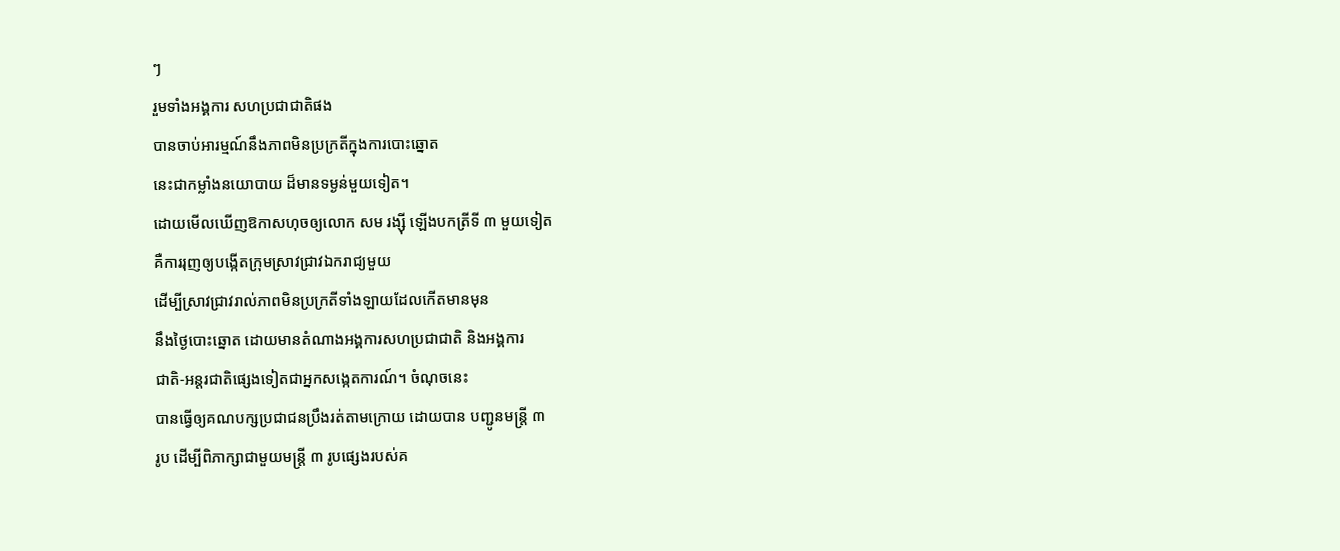ៗ
រួមទាំងអង្គការ សហប្រជាជាតិផង
បានចាប់អារម្មណ៍នឹងភាពមិនប្រក្រតីក្នុងការបោះឆ្នោត
នេះជាកម្លាំងនយោបាយ ដ៏មានទម្ងន់មួយទៀត។
ដោយមើលឃើញឱកាសហុចឲ្យលោក សម រង្ស៊ី ឡើងបកត្រីទី ៣ មួយទៀត
គឺការរុញឲ្យបង្កើតក្រុមស្រាវជ្រាវឯករាជ្យមួយ
ដើម្បីស្រាវជ្រាវរាល់ភាពមិនប្រក្រតីទាំងឡាយដែលកើតមានមុន
នឹងថ្ងៃបោះឆ្នោត ដោយមានតំណាងអង្គការសហប្រជាជាតិ និងអង្គការ
ជាតិ-អន្តរជាតិផ្សេងទៀតជាអ្នកសង្កេតការណ៍។ ចំណុចនេះ
បានធ្វើឲ្យគណបក្សប្រជាជនប្រឹងរត់តាមក្រោយ ដោយបាន បញ្ជូនមន្ត្រី ៣
រូប ដើម្បីពិភាក្សាជាមួយមន្ត្រី ៣ រូបផ្សេងរបស់គ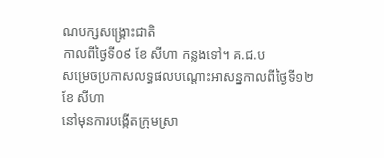ណបក្សសង្គ្រោះជាតិ
កាលពីថ្ងៃទី០៩ ខែ សីហា កន្លងទៅ។ គ.ជ.ប
សម្រេចប្រកាសលទ្ធផលបណ្តោះអាសន្នកាលពីថ្ងៃទី១២ ខែ សីហា
នៅមុនការបង្កើតក្រុមស្រា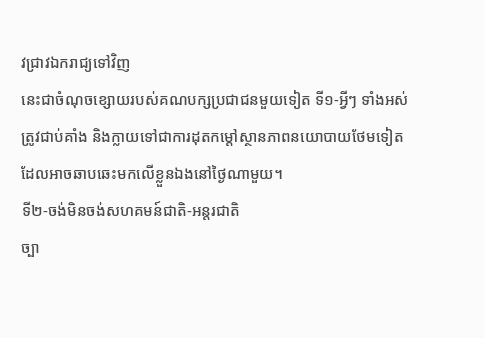វជ្រាវឯករាជ្យទៅវិញ
នេះជាចំណុចខ្សោយរបស់គណបក្សប្រជាជនមួយទៀត ទី១-អ្វីៗ ទាំងអស់
ត្រូវជាប់គាំង និងក្លាយទៅជាការដុតកម្ដៅស្ថានភាពនយោបាយថែមទៀត
ដែលអាចឆាបឆេះមកលើខ្លួនឯងនៅថ្ងៃណាមួយ។
ទី២-ចង់មិនចង់សហគមន៍ជាតិ-អន្តរជាតិ
ច្បា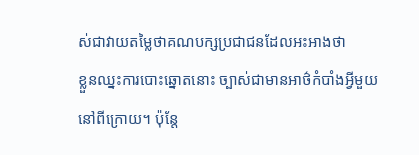ស់ជាវាយតម្លៃថាគណបក្សប្រជាជនដែលអះអាងថា
ខ្លួនឈ្នះការបោះឆ្នោតនោះ ច្បាស់ជាមានអាថ៌កំបាំងអ្វីមួយ
នៅពីក្រោយ។ ប៉ុន្តែ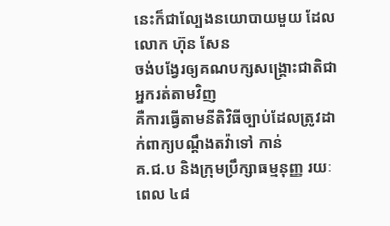នេះក៏ជាល្បែងនយោបាយមួយ ដែលលោក ហ៊ុន សែន
ចង់បង្វែរឲ្យគណបក្សសង្គ្រោះជាតិជាអ្នករត់តាមវិញ
គឺការធ្វើតាមនីតិវិធីច្បាប់ដែលត្រូវដាក់ពាក្យបណ្តឹងតវ៉ាទៅ កាន់
គ.ជ.ប និងក្រុមប្រឹក្សាធម្មនុញ្ញ រយៈពេល ៤៨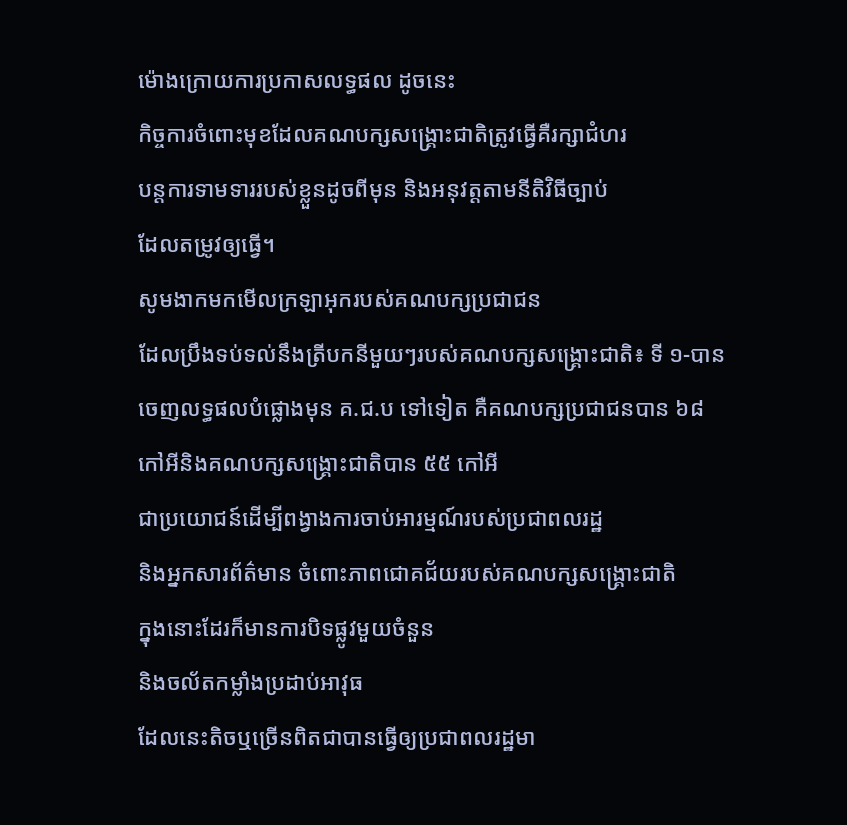ម៉ោងក្រោយការប្រកាសលទ្ធផល ដូចនេះ
កិច្ចការចំពោះមុខដែលគណបក្សសង្គ្រោះជាតិត្រូវធ្វើគឺរក្សាជំហរ
បន្តការទាមទាររបស់ខ្លួនដូចពីមុន និងអនុវត្តតាមនីតិវិធីច្បាប់
ដែលតម្រូវឲ្យធ្វើ។
សូមងាកមកមើលក្រឡាអុករបស់គណបក្សប្រជាជន
ដែលប្រឹងទប់ទល់នឹងត្រីបកនីមួយៗរបស់គណបក្សសង្គ្រោះជាតិ៖ ទី ១-បាន
ចេញលទ្ធផលបំផ្លោងមុន គ.ជ.ប ទៅទៀត គឺគណបក្សប្រជាជនបាន ៦៨
កៅអីនិងគណបក្សសង្គ្រោះជាតិបាន ៥៥ កៅអី
ជាប្រយោជន៍ដើម្បីពង្វាងការចាប់អារម្មណ៍របស់ប្រជាពលរដ្ឋ
និងអ្នកសារព័ត៌មាន ចំពោះភាពជោគជ័យរបស់គណបក្សសង្គ្រោះជាតិ
ក្នុងនោះដែរក៏មានការបិទផ្លូវមួយចំនួន
និងចល័តកម្លាំងប្រដាប់អាវុធ
ដែលនេះតិចឬច្រើនពិតជាបានធ្វើឲ្យប្រជាពលរដ្ឋមា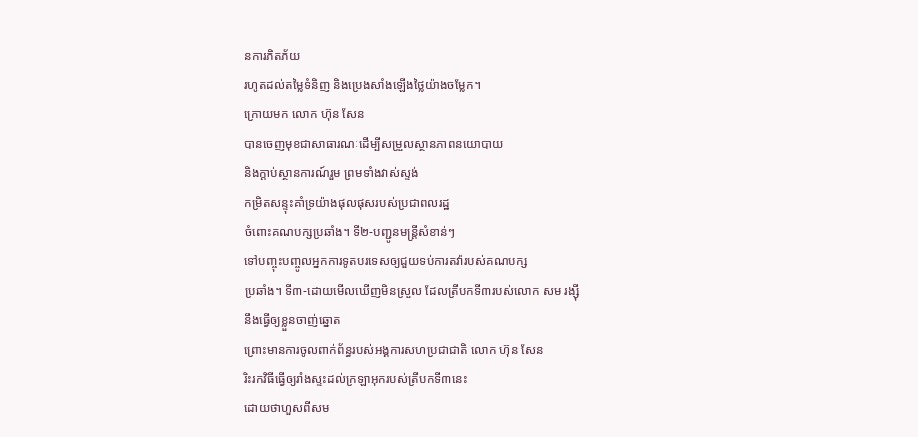នការភិតភ័យ
រហូតដល់តម្លៃទំនិញ និងប្រេងសាំងឡើងថ្លៃយ៉ាងចម្លែក។
ក្រោយមក លោក ហ៊ុន សែន
បានចេញមុខជាសាធារណៈដើម្បីសម្រួលស្ថានភាពនយោបាយ
និងក្តាប់ស្ថានការណ៍រួម ព្រមទាំងវាស់ស្ទង់
កម្រិតសន្ទុះគាំទ្រយ៉ាងផុលផុសរបស់ប្រជាពលរដ្ឋ
ចំពោះគណបក្សប្រឆាំង។ ទី២-បញ្ជូនមន្រ្តីសំខាន់ៗ
ទៅបញ្ចុះបញ្ចូលអ្នកការទូតបរទេសឲ្យជួយទប់ការតវ៉ារបស់គណបក្ស
ប្រឆាំង។ ទី៣-ដោយមើលឃើញមិនស្រួល ដែលត្រីបកទី៣របស់លោក សម រង្ស៊ី
នឹងធ្វើឲ្យខ្លួនចាញ់ឆ្នោត
ព្រោះមានការចូលពាក់ព័ន្ធរបស់អង្គការសហប្រជាជាតិ លោក ហ៊ុន សែន
រិះរកវិធីធ្វើឲ្យរាំងស្ទះដល់ក្រឡាអុករបស់ត្រីបកទី៣នេះ
ដោយថាហួសពីសម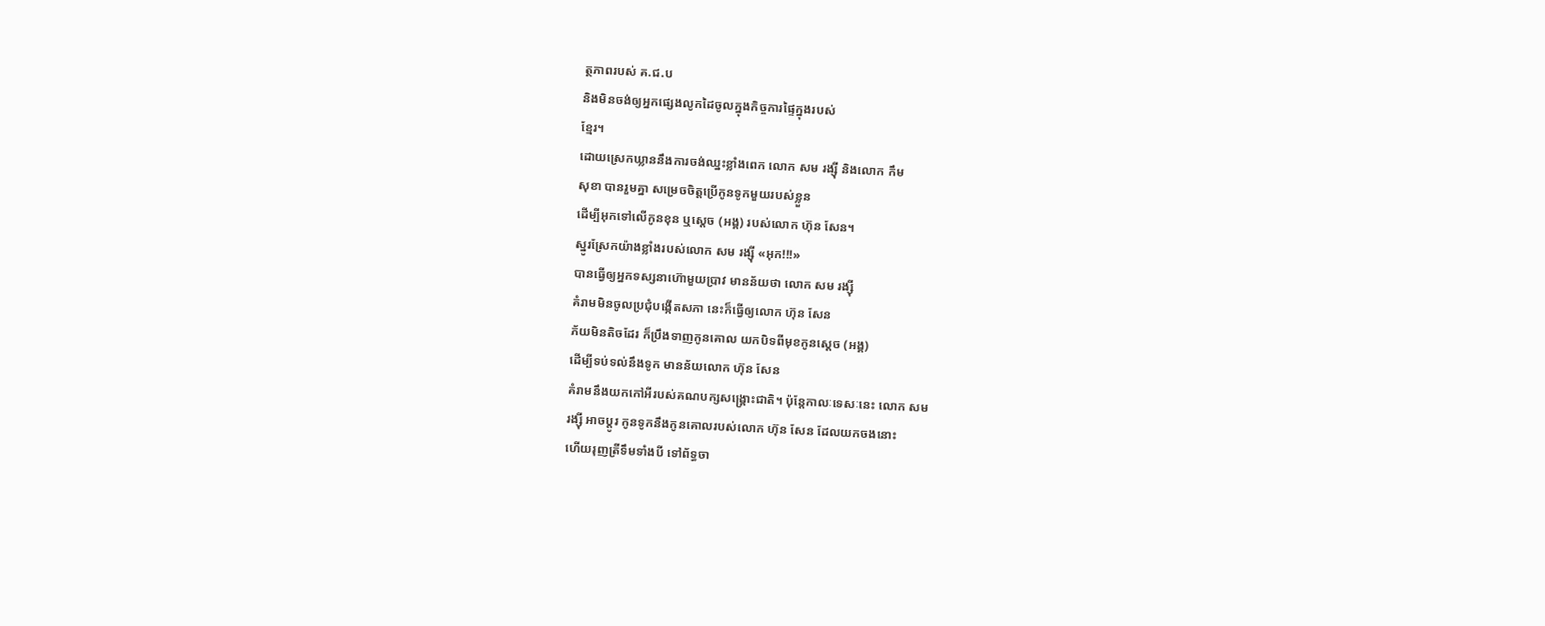ត្ថភាពរបស់ គ.ជ.ប
និងមិនចង់ឲ្យអ្នកផ្សេងលូកដៃចូលក្នុងកិច្ចការផ្ទៃក្នុងរបស់
ខ្មែរ។
ដោយស្រេកឃ្លាននឹងការចង់ឈ្នះខ្លាំងពេក លោក សម រង្ស៊ី និងលោក កឹម
សុខា បានរួមគ្នា សម្រេចចិត្តប្រើកូនទូកមួយរបស់ខ្លួន
ដើម្បីអុកទៅលើកូនខុន ឬស្តេច (អង្គ) របស់លោក ហ៊ុន សែន។
ស្នូរស្រែកយ៉ាងខ្លាំងរបស់លោក សម រង្ស៊ី «អុក!!!»
បានធ្វើឲ្យអ្នកទស្សនាហ៊ោមួយប្រាវ មានន័យថា លោក សម រង្ស៊ី
គំរាមមិនចូលប្រជុំបង្កើតសភា នេះក៏ធ្វើឲ្យលោក ហ៊ុន សែន
ភ័យមិនតិចដែរ ក៏ប្រឹងទាញកូនគោល យកបិទពីមុខកូនស្តេច (អង្គ)
ដើម្បីទប់ទល់នឹងទូក មានន័យលោក ហ៊ុន សែន
គំរាមនឹងយកកៅអីរបស់គណបក្សសង្គ្រោះជាតិ។ ប៉ុន្តែកាលៈទេសៈនេះ លោក សម
រង្ស៊ី អាចប្តូរ កូនទូកនឹងកូនគោលរបស់លោក ហ៊ុន សែន ដែលយកចងនោះ
ហើយរុញត្រីទឹមទាំងបី ទៅព័ទ្ធចា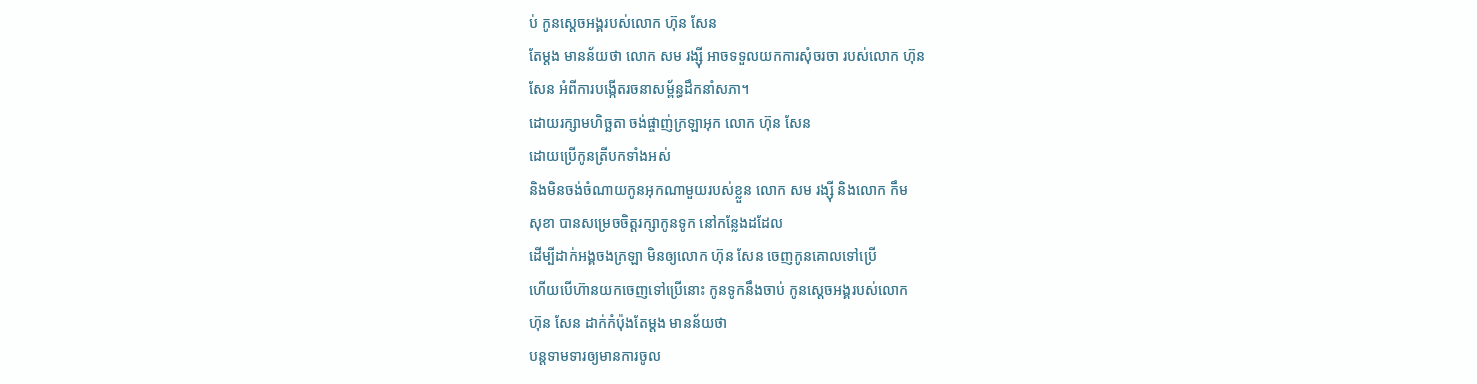ប់ កូនស្តេចអង្គរបស់លោក ហ៊ុន សែន
តែម្តង មានន័យថា លោក សម រង្ស៊ី អាចទទួលយកការសុំចរចា របស់លោក ហ៊ុន
សែន អំពីការបង្កើតរចនាសម្ព័ន្ធដឹកនាំសភា។
ដោយរក្សាមហិច្ឆតា ចង់ផ្ចាញ់ក្រឡាអុក លោក ហ៊ុន សែន
ដោយប្រើកូនត្រីបកទាំងអស់
និងមិនចង់ចំណាយកូនអុកណាមួយរបស់ខ្លួន លោក សម រង្ស៊ី និងលោក កឹម
សុខា បានសម្រេចចិត្តរក្សាកូនទូក នៅកន្លែងដដែល
ដើម្បីដាក់អង្គចងក្រឡា មិនឲ្យលោក ហ៊ុន សែន ចេញកូនគោលទៅប្រើ
ហើយបើហ៊ានយកចេញទៅប្រើនោះ កូនទូកនឹងចាប់ កូនស្តេចអង្គរបស់លោក
ហ៊ុន សែន ដាក់កំប៉ុងតែម្តង មានន័យថា
បន្តទាមទារឲ្យមានការចូល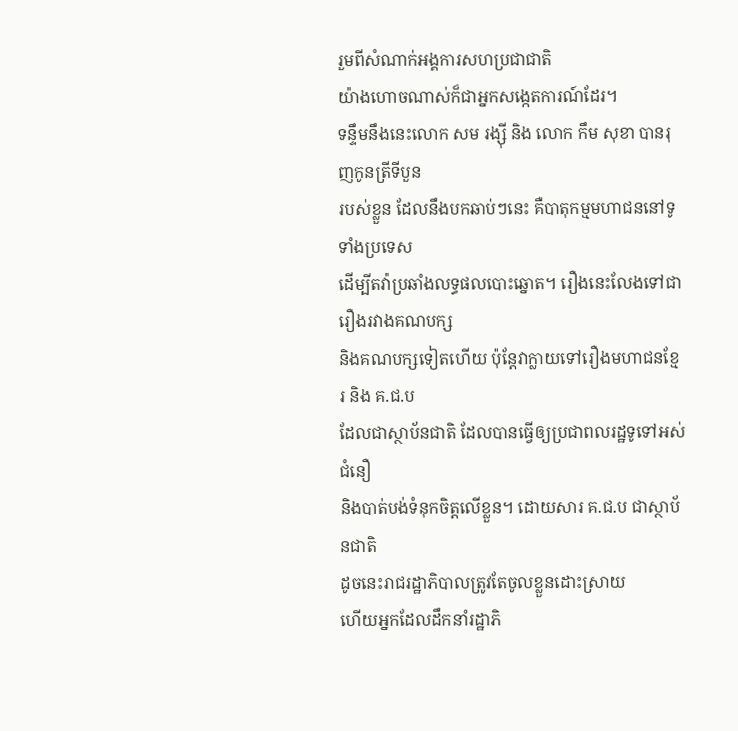រួមពីសំណាក់អង្គការសហប្រជាជាតិ
យ៉ាងហោចណាស់ក៏ជាអ្នកសង្កេតការណ៍ដែរ។
ទន្ទឹមនឹងនេះលោក សម រង្ស៊ី និង លោក កឹម សុខា បានរុញកូនត្រីទីបួន
របស់ខ្លួន ដែលនឹងបកឆាប់ៗនេះ គឺបាតុកម្មមហាជននៅទូទាំងប្រទេស
ដើម្បីតវ៉ាប្រឆាំងលទ្ធផលបោះឆ្នោត។ រឿងនេះលែងទៅជារឿងរវាងគណបក្ស
និងគណបក្សទៀតហើយ ប៉ុន្តែវាក្លាយទៅរឿងមហាជនខ្មែរ និង គ.ជ.ប
ដែលជាស្ថាប័នជាតិ ដែលបានធ្វើឲ្យប្រជាពលរដ្ឋទូទៅអស់ជំនឿ
និងបាត់បង់ទំនុកចិត្តលើខ្លួន។ ដោយសារ គ.ជ.ប ជាស្ថាប័នជាតិ
ដូចនេះរាជរដ្ឋាភិបាលត្រូវតែចូលខ្លួនដោះស្រាយ
ហើយអ្នកដែលដឹកនាំរដ្ឋាភិ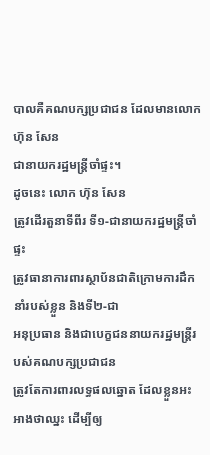បាលគឺគណបក្សប្រជាជន ដែលមានលោក ហ៊ុន សែន
ជានាយករដ្ឋមន្ត្រីចាំផ្ទះ។
ដូចនេះ លោក ហ៊ុន សែន
ត្រូវដើរតួនាទីពីរ ទី១-ជានាយករដ្ឋមន្ត្រីចាំផ្ទះ
ត្រូវធានាការពារស្ថាប័នជាតិក្រោមការដឹកនាំរបស់ខ្លួន និងទី២-ជា
អនុប្រធាន និងជាបេក្ខជននាយករដ្ឋមន្ត្រីរបស់គណបក្សប្រជាជន
ត្រូវតែការពារលទ្ធផលឆ្នោត ដែលខ្លួនអះអាងថាឈ្នះ ដើម្បីឲ្យ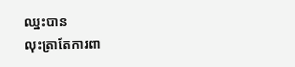ឈ្នះបាន
លុះត្រាតែការពា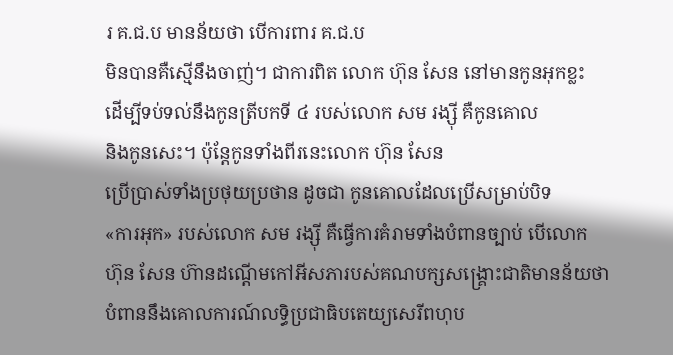រ គ.ជ.ប មានន័យថា បើការពារ គ.ជ.ប
មិនបានគឺស្មើនឹងចាញ់។ ជាការពិត លោក ហ៊ុន សែន នៅមានកូនអុកខ្លះ
ដើម្បីទប់ទល់នឹងកូនត្រីបកទី ៤ របស់លោក សម រង្ស៊ី គឺកូនគោល
និងកូនសេះ។ ប៉ុន្តែកូនទាំងពីរនេះលោក ហ៊ុន សែន
ប្រើប្រាស់ទាំងប្រថុយប្រថាន ដូចជា កូនគោលដែលប្រើសម្រាប់បិទ
«ការអុក» របស់លោក សម រង្ស៊ី គឺធ្វើការគំរាមទាំងបំពានច្បាប់ បើលោក
ហ៊ុន សែន ហ៊ានដណ្តើមកៅអីសភារបស់គណបក្សសង្គ្រោះជាតិមានន័យថា
បំពាននឹងគោលការណ៍លទ្ធិប្រជាធិបតេយ្យសេរីពហុប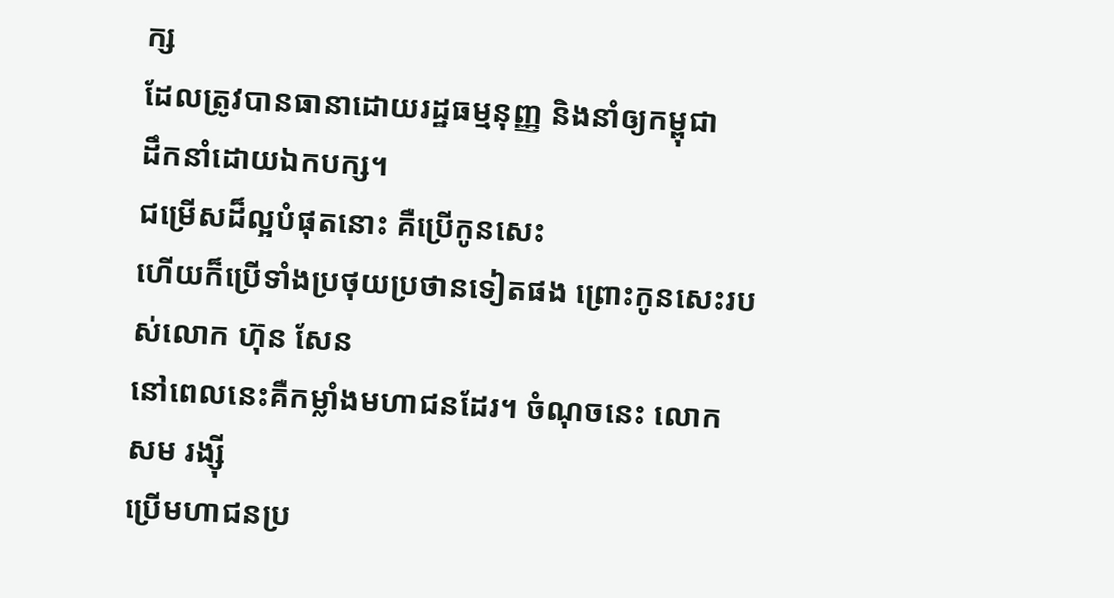ក្ស
ដែលត្រូវបានធានាដោយរដ្ឋធម្មនុញ្ញ និងនាំឲ្យកម្ពុជា
ដឹកនាំដោយឯកបក្ស។
ជម្រើសដ៏ល្អបំផុតនោះ គឺប្រើកូនសេះ
ហើយក៏ប្រើទាំងប្រថុយប្រថានទៀតផង ព្រោះកូនសេះរបស់លោក ហ៊ុន សែន
នៅពេលនេះគឺកម្លាំងមហាជនដែរ។ ចំណុចនេះ លោក សម រង្ស៊ី
ប្រើមហាជនប្រ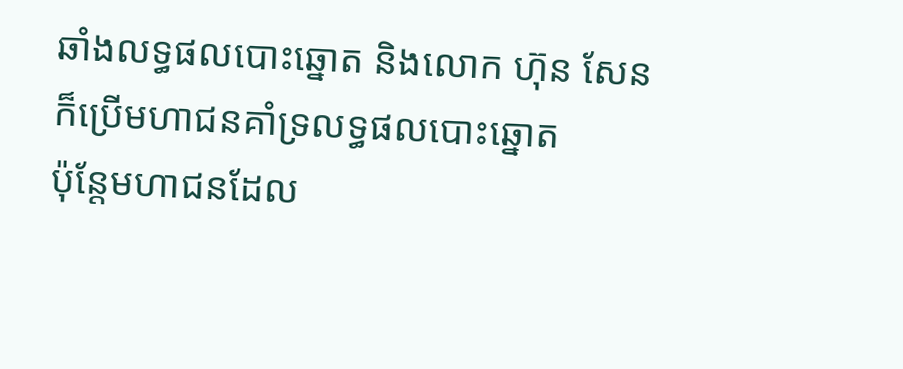ឆាំងលទ្ធផលបោះឆ្នោត និងលោក ហ៊ុន សែន
ក៏ប្រើមហាជនគាំទ្រលទ្ធផលបោះឆ្នោត
ប៉ុន្តែមហាជនដែល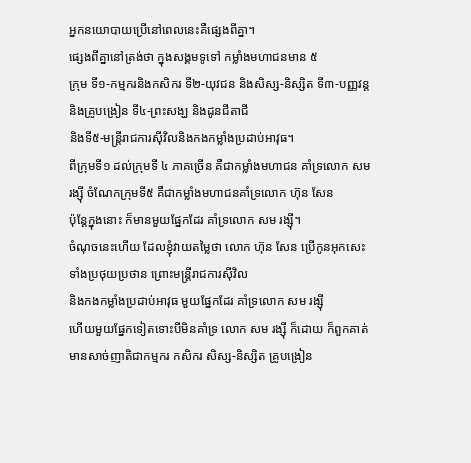អ្នកនយោបាយប្រើនៅពេលនេះគឺផ្សេងពីគ្នា។
ផ្សេងពីគ្នានៅត្រង់ថា ក្នុងសង្គមទូទៅ កម្លាំងមហាជនមាន ៥
ក្រុម ទី១-កម្មករនិងកសិករ ទី២-យុវជន និងសិស្ស-និស្សិត ទី៣-បញ្ញវន្ត
និងគ្រូបង្រៀន ទី៤-ព្រះសង្ឃ និងដូនជីតាជី
និងទី៥-មន្ត្រីរាជការស៊ីវិលនិងកងកម្លាំងប្រដាប់អាវុធ។
ពីក្រុមទី១ ដល់ក្រុមទី ៤ ភាគច្រើន គឺជាកម្លាំងមហាជន គាំទ្រលោក សម
រង្ស៊ី ចំណែកក្រុមទី៥ គឺជាកម្លាំងមហាជនគាំទ្រលោក ហ៊ុន សែន
ប៉ុន្តែក្នុងនោះ ក៏មានមួយផ្នែកដែរ គាំទ្រលោក សម រង្ស៊ី។
ចំណុចនេះហើយ ដែលខ្ញុំវាយតម្លៃថា លោក ហ៊ុន សែន ប្រើកូនអុកសេះ
ទាំងប្រថុយប្រថាន ព្រោះមន្ត្រីរាជការស៊ីវិល
និងកងកម្លាំងប្រដាប់អាវុធ មួយផ្នែកដែរ គាំទ្រលោក សម រង្ស៊ី
ហើយមួយផ្នែកទៀតទោះបីមិនគាំទ្រ លោក សម រង្ស៊ី ក៏ដោយ ក៏ពួកគាត់
មានសាច់ញាតិជាកម្មករ កសិករ សិស្ស-និស្សិត គ្រូបង្រៀន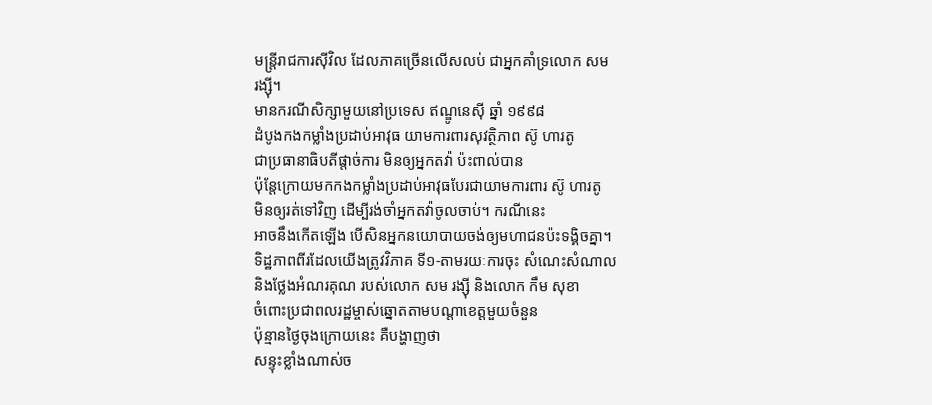មន្ត្រីរាជការស៊ីវិល ដែលភាគច្រើនលើសលប់ ជាអ្នកគាំទ្រលោក សម
រង្ស៊ី។
មានករណីសិក្សាមួយនៅប្រទេស ឥណ្ឌូនេស៊ី ឆ្នាំ ១៩៩៨
ដំបូងកងកម្លាំងប្រដាប់អាវុធ យាមការពារសុវត្ថិភាព ស៊ូ ហារតូ
ជាប្រធានាធិបតីផ្តាច់ការ មិនឲ្យអ្នកតវ៉ា ប៉ះពាល់បាន
ប៉ុន្តែក្រោយមកកងកម្លាំងប្រដាប់អាវុធបែរជាយាមការពារ ស៊ូ ហារតូ
មិនឲ្យរត់ទៅវិញ ដើម្បីរង់ចាំអ្នកតវ៉ាចូលចាប់។ ករណីនេះ
អាចនឹងកើតឡើង បើសិនអ្នកនយោបាយចង់ឲ្យមហាជនប៉ះទង្គិចគ្នា។
ទិដ្ឋភាពពីរដែលយើងត្រូវវិភាគ ទី១-តាមរយៈការចុះ សំណេះសំណាល
និងថ្លែងអំណរគុណ របស់លោក សម រង្ស៊ី និងលោក កឹម សុខា
ចំពោះប្រជាពលរដ្ឋម្ចាស់ឆ្នោតតាមបណ្តាខេត្តមួយចំនួន
ប៉ុន្មានថ្ងៃចុងក្រោយនេះ គឺបង្ហាញថា
សន្ទុះខ្លាំងណាស់ច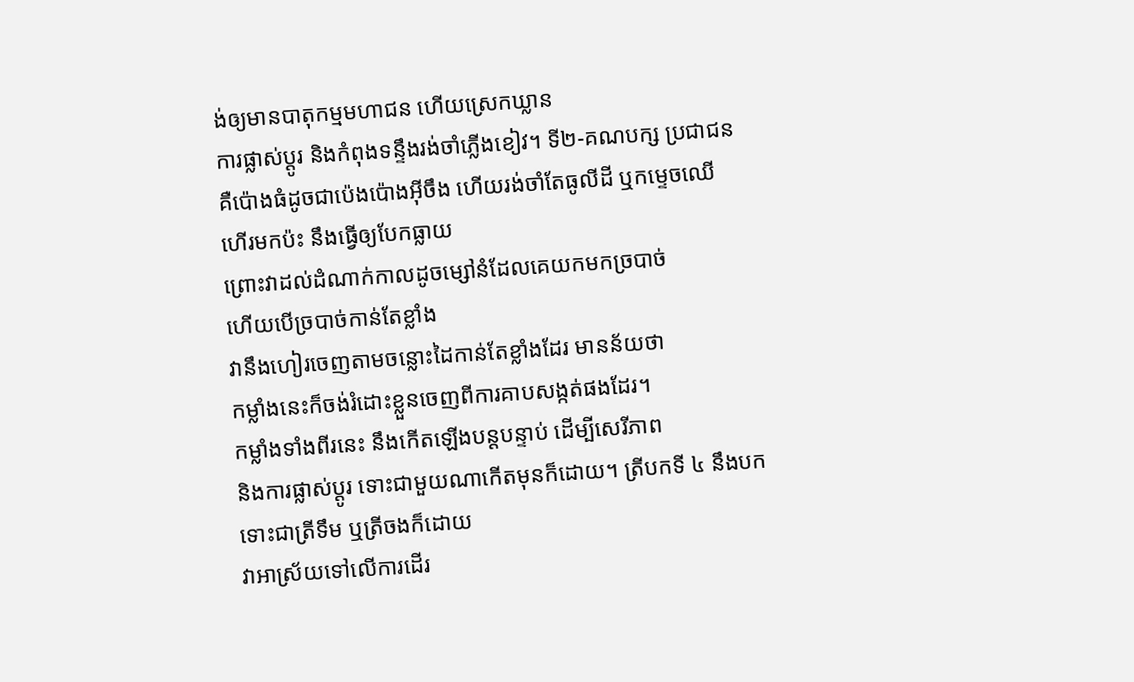ង់ឲ្យមានបាតុកម្មមហាជន ហើយស្រេកឃ្លាន
ការផ្លាស់ប្តូរ និងកំពុងទន្ទឹងរង់ចាំភ្លើងខៀវ។ ទី២-គណបក្ស ប្រជាជន
គឺប៉ោងធំដូចជាប៉េងប៉ោងអ៊ីចឹង ហើយរង់ចាំតែធូលីដី ឬកម្ទេចឈើ
ហើរមកប៉ះ នឹងធ្វើឲ្យបែកធ្លាយ
ព្រោះវាដល់ដំណាក់កាលដូចម្សៅនំដែលគេយកមកច្របាច់
ហើយបើច្របាច់កាន់តែខ្លាំង
វានឹងហៀរចេញតាមចន្លោះដៃកាន់តែខ្លាំងដែរ មានន័យថា
កម្លាំងនេះក៏ចង់រំដោះខ្លួនចេញពីការគាបសង្កត់ផងដែរ។
កម្លាំងទាំងពីរនេះ នឹងកើតឡើងបន្តបន្ទាប់ ដើម្បីសេរីភាព
និងការផ្លាស់ប្តូរ ទោះជាមួយណាកើតមុនក៏ដោយ។ ត្រីបកទី ៤ នឹងបក
ទោះជាត្រីទឹម ឬត្រីចងក៏ដោយ
វាអាស្រ័យទៅលើការដើរ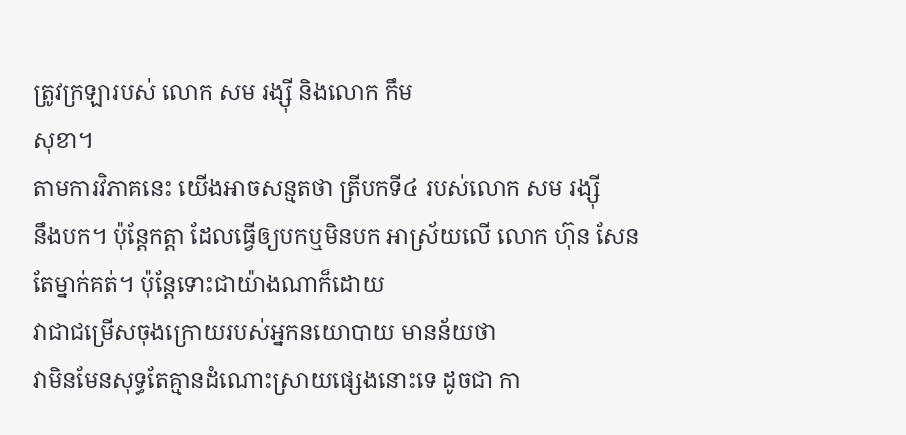ត្រូវក្រឡារបស់ លោក សម រង្ស៊ី និងលោក កឹម
សុខា។
តាមការវិភាគនេះ យើងអាចសន្មតថា ត្រីបកទី៤ របស់លោក សម រង្ស៊ី
នឹងបក។ ប៉ុន្តែកត្តា ដែលធ្វើឲ្យបកឬមិនបក អាស្រ័យលើ លោក ហ៊ុន សែន
តែម្នាក់គត់។ ប៉ុន្តែទោះជាយ៉ាងណាក៏ដោយ
វាជាជម្រើសចុងក្រោយរបស់អ្នកនយោបាយ មានន័យថា
វាមិនមែនសុទ្ធតែគ្មានដំណោះស្រាយផ្សេងនោះទេ ដូចជា កា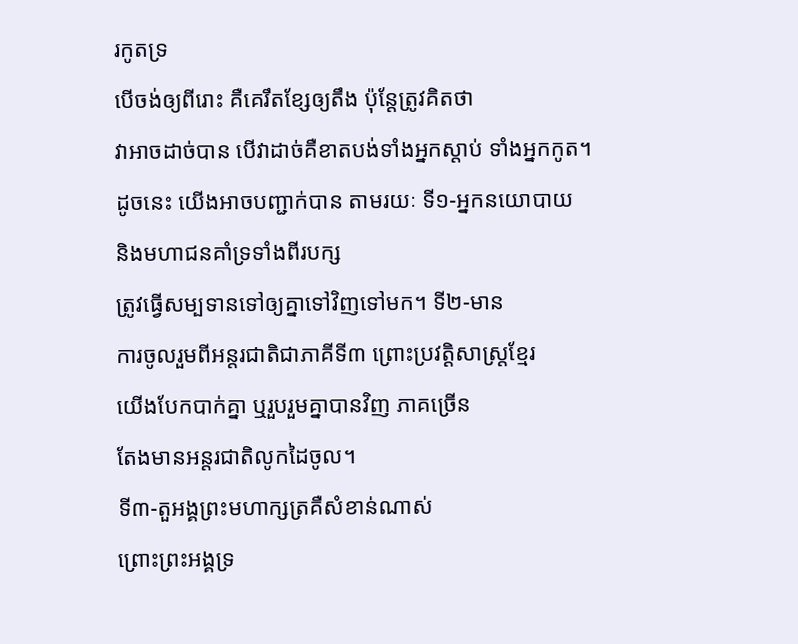រកូតទ្រ
បើចង់ឲ្យពីរោះ គឺគេរឹតខ្សែឲ្យតឹង ប៉ុន្តែត្រូវគិតថា
វាអាចដាច់បាន បើវាដាច់គឺខាតបង់ទាំងអ្នកស្តាប់ ទាំងអ្នកកូត។
ដូចនេះ យើងអាចបញ្ជាក់បាន តាមរយៈ ទី១-អ្នកនយោបាយ
និងមហាជនគាំទ្រទាំងពីរបក្ស
ត្រូវធ្វើសម្បទានទៅឲ្យគ្នាទៅវិញទៅមក។ ទី២-មាន
ការចូលរួមពីអន្តរជាតិជាភាគីទី៣ ព្រោះប្រវត្តិសាស្ត្រខ្មែរ
យើងបែកបាក់គ្នា ឬរួបរួមគ្នាបានវិញ ភាគច្រើន
តែងមានអន្តរជាតិលូកដៃចូល។
ទី៣-តួអង្គព្រះមហាក្សត្រគឺសំខាន់ណាស់
ព្រោះព្រះអង្គទ្រ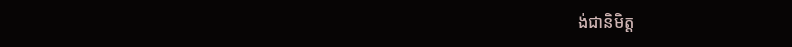ង់ជានិមិត្ត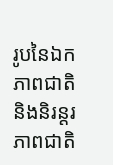រូបនៃឯកភាពជាតិ និងនិរន្តរភាពជាតិ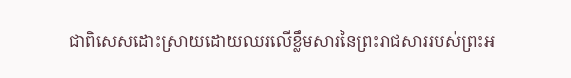ជាពិសេសដោះស្រាយដោយឈរលើខ្លឹមសារនៃព្រះរាជសាររបស់ព្រះអ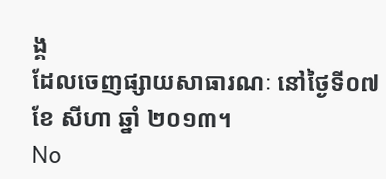ង្គ
ដែលចេញផ្សាយសាធារណៈ នៅថ្ងៃទី០៧ ខែ សីហា ឆ្នាំ ២០១៣។
No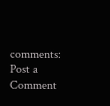comments:
Post a Comment